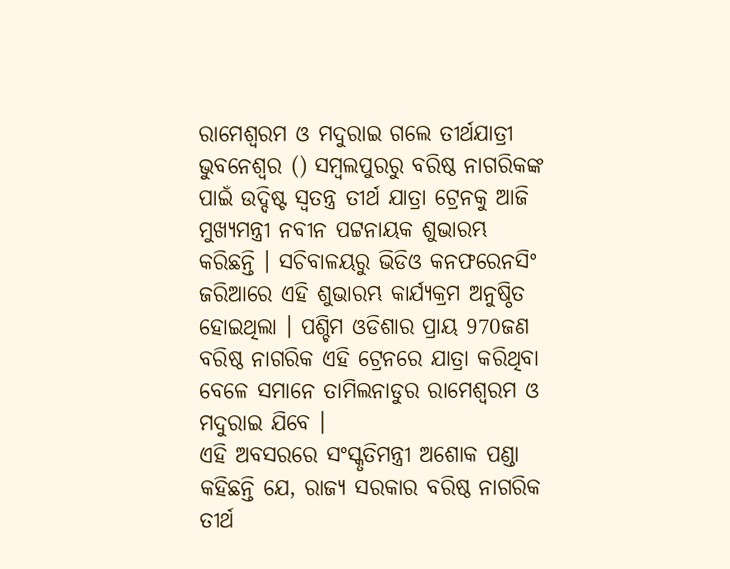ରାମେଶ୍ବରମ ଓ ମଦୁରାଇ ଗଲେ ତୀର୍ଥଯାତ୍ରୀ
ଭୁବନେଶ୍ବର () ସମ୍ବଲପୁରରୁ ବରିଷ୍ଠ ନାଗରିକଙ୍କ ପାଇଁ ଉଦ୍ଦିଷ୍ଟ ସ୍ବତନ୍ତ୍ର ତୀର୍ଥ ଯାତ୍ରା ଟ୍ରେନକୁ ଆଜି ମୁଖ୍ୟମନ୍ତ୍ରୀ ନବୀନ ପଟ୍ଟନାୟକ ଶୁଭାରମ୍ଭ କରିଛନ୍ତି । ସଚିବାଳୟରୁ ଭିଡିଓ କନଫରେନସିଂ ଜରିଆରେ ଏହି ଶୁଭାରମ୍ଭ କାର୍ଯ୍ୟକ୍ରମ ଅନୁଷ୍ଠିତ ହୋଇଥିଲା । ପଶ୍ଚିମ ଓଡିଶାର ପ୍ରାୟ 970ଜଣ ବରିଷ୍ଠ ନାଗରିକ ଏହି ଟ୍ରେନରେ ଯାତ୍ରା କରିଥିବା ବେଳେ ସମାନେ ତାମିଲନାଡୁର ରାମେଶ୍ବରମ ଓ ମଦୁରାଇ ଯିବେ ।
ଏହି ଅବସରରେ ସଂସ୍କୃତିମନ୍ତ୍ରୀ ଅଶୋକ ପଣ୍ଡା କହିଛନ୍ତି ଯେ, ରାଜ୍ୟ ସରକାର ବରିଷ୍ଠ ନାଗରିକ ତୀର୍ଥ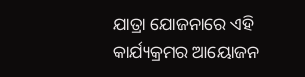ଯାତ୍ରା ଯୋଜନାରେ ଏହି କାର୍ଯ୍ୟକ୍ରମର ଆୟୋଜନ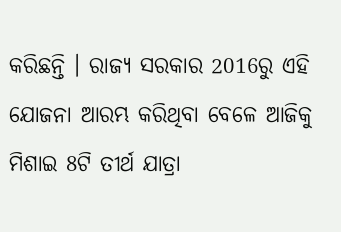କରିଛନ୍ତି । ରାଜ୍ୟ ସରକାର 2016ରୁ ଏହି ଯୋଜନା ଆରମ୍ଭ କରିଥିବା ବେଳେ ଆଜିକୁ ମିଶାଇ 8ଟି ତୀର୍ଥ ଯାତ୍ରା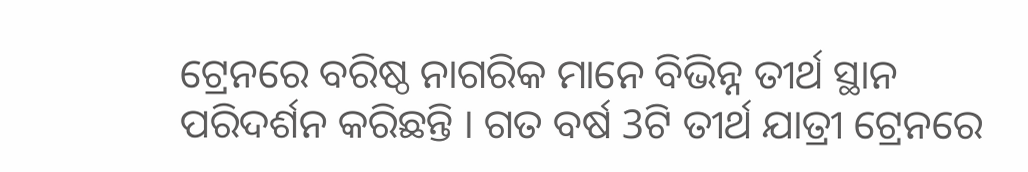ଟ୍ରେନରେ ବରିଷ୍ଠ ନାଗରିକ ମାନେ ବିଭିନ୍ନ ତୀର୍ଥ ସ୍ଥାନ ପରିଦର୍ଶନ କରିଛନ୍ତି । ଗତ ବର୍ଷ 3ଟି ତୀର୍ଥ ଯାତ୍ରୀ ଟ୍ରେନରେ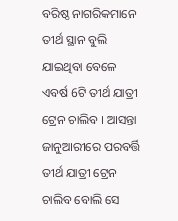ବରିଷ୍ଠ ନାଗରିକମାନେ ତୀର୍ଥ ସ୍ଥାନ ବୁଲି ଯାଇଥିବା ବେଳେ ଏବର୍ଷ 6ଟି ତୀର୍ଥ ଯାତ୍ରୀ ଟ୍ରେନ ଚାଲିବ । ଆସନ୍ତା ଜାନୁଆରୀରେ ପରବର୍ତ୍ତି ତୀର୍ଥ ଯାତ୍ରୀ ଟ୍ରେନ ଚାଲିବ ବୋଲି ସେ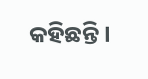କହିଛନ୍ତି ।